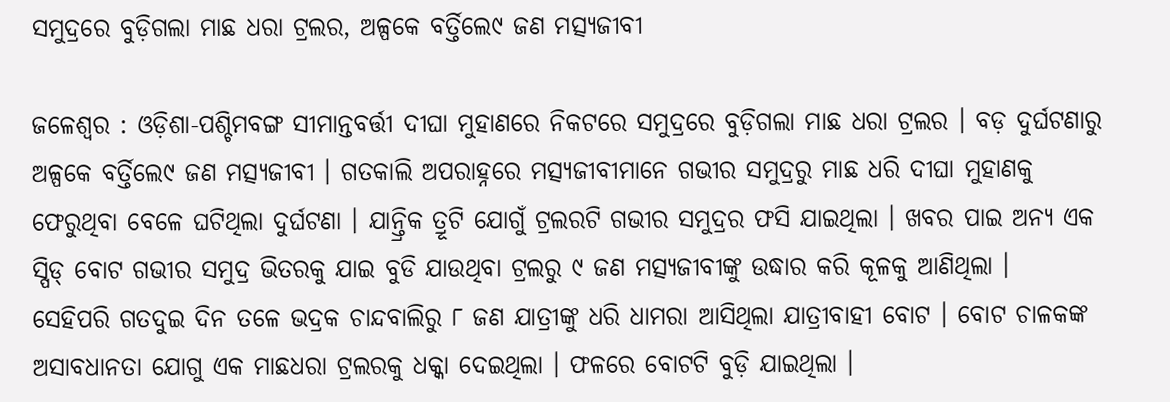ସମୁଦ୍ରରେ ବୁଡ଼ିଗଲା ମାଛ ଧରା ଟ୍ରଲର, ଅଳ୍ପକେ ବର୍ତ୍ତିଲେ୯ ଜଣ ମତ୍ସ୍ୟଜୀବୀ

ଜଳେଶ୍ୱର : ଓଡ଼ିଶା-ପଶ୍ଚିମବଙ୍ଗ ସୀମାନ୍ତବର୍ତ୍ତୀ ଦୀଘା ମୁହାଣରେ ନିକଟରେ ସମୁଦ୍ରରେ ବୁଡ଼ିଗଲା ମାଛ ଧରା ଟ୍ରଲର । ବଡ଼ ଦୁର୍ଘଟଣାରୁ ଅଳ୍ପକେ ବର୍ତ୍ତିଲେ୯ ଜଣ ମତ୍ସ୍ୟଜୀବୀ । ଗତକାଲି ଅପରାହ୍ନରେ ମତ୍ସ୍ୟଜୀବୀମାନେ ଗଭୀର ସମୁଦ୍ରରୁ ମାଛ ଧରି ଦୀଘା ମୁହାଣକୁ ଫେରୁଥିବା ବେଳେ ଘଟିଥିଲା ଦୁର୍ଘଟଣା । ଯାନ୍ତ୍ରିକ ତ୍ରୂଟି ଯୋଗୁଁ ଟ୍ରଲରଟି ଗଭୀର ସମୁଦ୍ରର ଫସି ଯାଇଥିଲା । ଖବର ପାଇ ଅନ୍ଯ ଏକ ସ୍ପିଡ୍ ବୋଟ ଗଭୀର ସମୁଦ୍ର ଭିତରକୁ ଯାଇ ବୁଡି ଯାଉଥିବା ଟ୍ରଲରୁ ୯ ଜଣ ମତ୍ସ୍ୟଜୀବୀଙ୍କୁ ଉଦ୍ଧାର କରି କୂଳକୁ ଆଣିଥିଲା ।
ସେହିପରି ଗତଦୁଇ ଦିନ ତଳେ ଭଦ୍ରକ ଚାନ୍ଦବାଲିରୁ ୮ ଜଣ ଯାତ୍ରୀଙ୍କୁ ଧରି ଧାମରା ଆସିଥିଲା ଯାତ୍ରୀବାହୀ ବୋଟ । ବୋଟ ଚାଳକଙ୍କ ଅସାବଧାନତା ଯୋଗୁ ଏକ ମାଛଧରା ଟ୍ରଲରକୁ ଧକ୍କା ଦେଇଥିଲା । ଫଳରେ ବୋଟଟି ବୁଡ଼ି ଯାଇଥିଲା ।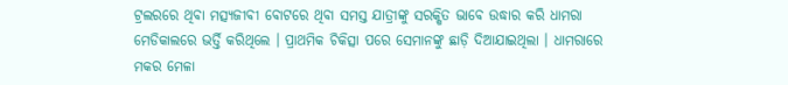ଟ୍ରଲରରେ ଥିବା ମତ୍ସ୍ୟଜୀବୀ ବୋଟରେ ଥିବା ସମସ୍ତ ଯାତ୍ରୀଙ୍କୁ ସରକ୍ଷିତ ଭାବେ ଉଦ୍ଧାର କରି ଧାମରା ମେଡିକାଲରେ ଭର୍ତ୍ତି କରିଥିଲେ । ପ୍ରାଥମିକ ଚିକିତ୍ସା ପରେ ସେମାନଙ୍କୁ ଛାଡ଼ି ଦିଆଯାଇଥିଲା । ଧାମରାରେ ମକର ମେଳା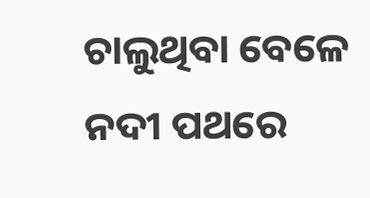ଚାଲୁଥିବା ବେଳେ ନଦୀ ପଥରେ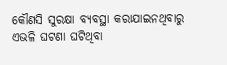କୌଣସି ସୁରକ୍ଷା ବ୍ୟବସ୍ଥା କରାଯାଇନଥିବାରୁ ଏଭଳି ଘଟଣା ଘଟିଥିବା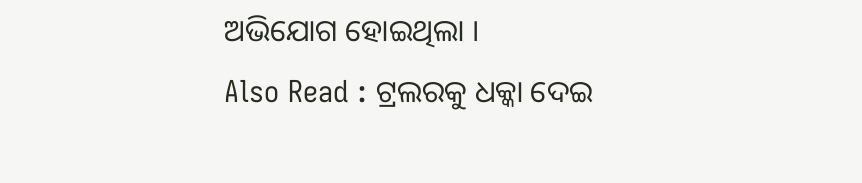ଅଭିଯୋଗ ହୋଇଥିଲା ।
Also Read : ଟ୍ରଲରକୁ ଧକ୍କା ଦେଇ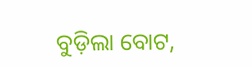ବୁଡ଼ିଲା ବୋଟ,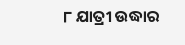୮ ଯାତ୍ରୀ ଉଦ୍ଧାର